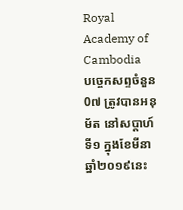Royal Academy of Cambodia
បច្ចេកសព្ទចំនួន 0៧ ត្រូវបានអនុម័ត នៅសប្តាហ៍ទី១ ក្នុងខែមីនា ឆ្នាំ២០១៩នេះ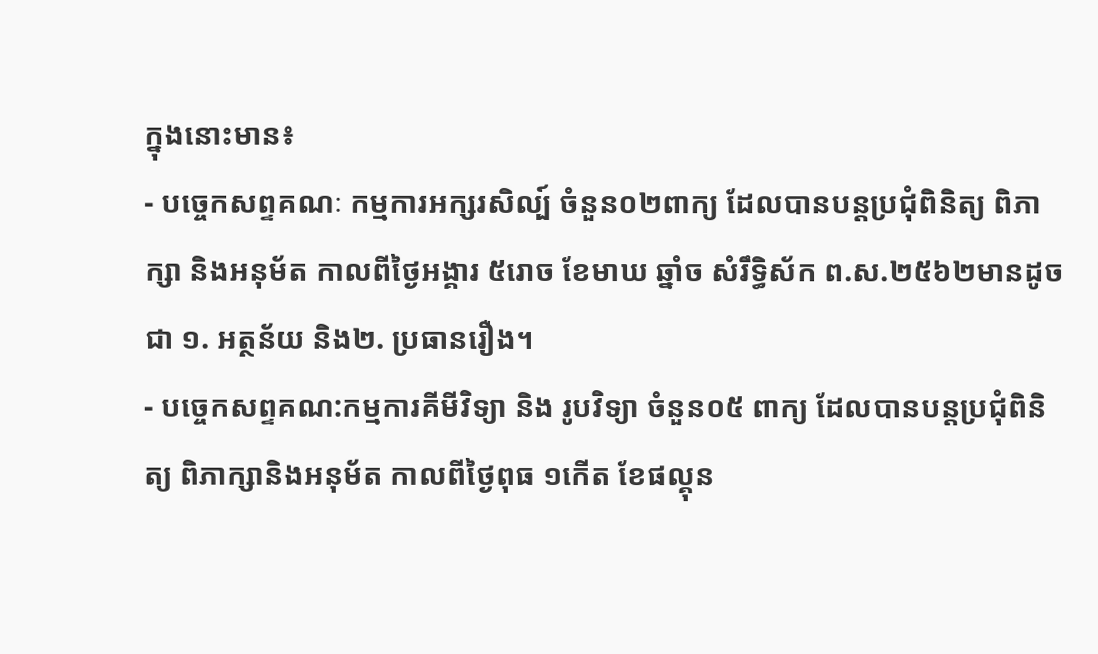ក្នុងនោះមាន៖
- បច្ចេកសព្ទគណៈ កម្មការអក្សរសិល្ប៍ ចំនួន០២ពាក្យ ដែលបានបន្តប្រជុំពិនិត្យ ពិភាក្សា និងអនុម័ត កាលពីថ្ងៃអង្គារ ៥រោច ខែមាឃ ឆ្នាំច សំរឹទ្ធិស័ក ព.ស.២៥៦២មានដូចជា ១. អត្ថន័យ និង២. ប្រធានរឿង។
- បច្ចេកសព្ទគណ:កម្មការគីមីវិទ្យា និង រូបវិទ្យា ចំនួន០៥ ពាក្យ ដែលបានបន្តប្រជុំពិនិត្យ ពិភាក្សានិងអនុម័ត កាលពីថ្ងៃពុធ ១កើត ខែផល្គុន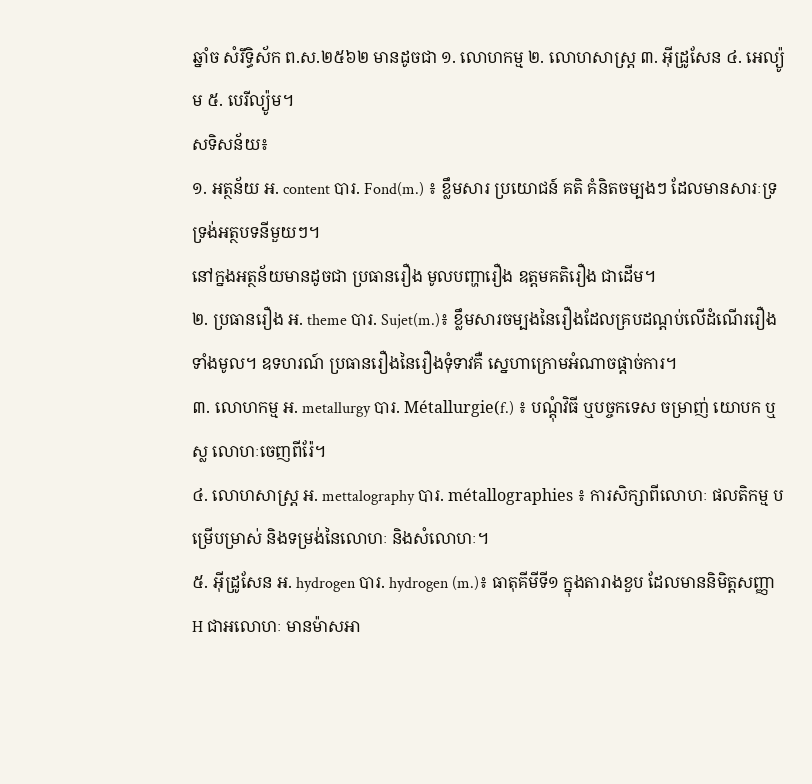ឆ្នាំច សំរឹទ្ធិស័ក ព.ស.២៥៦២ មានដូចជា ១. លោហកម្ម ២. លោហសាស្ត្រ ៣. អ៊ីដ្រូសែន ៤. អេល្យ៉ូម ៥. បេរីល្យ៉ូម។
សទិសន័យ៖
១. អត្ថន័យ អ. content បារ. Fond(m.) ៖ ខ្លឹមសារ ប្រយោជន៍ គតិ គំនិតចម្បងៗ ដែលមានសារៈទ្រទ្រង់អត្ថបទនីមួយៗ។
នៅក្នងអត្ថន័យមានដូចជា ប្រធានរឿង មូលបញ្ហារឿង ឧត្តមគតិរឿង ជាដើម។
២. ប្រធានរឿង អ. theme បារ. Sujet(m.)៖ ខ្លឹមសារចម្បងនៃរឿងដែលគ្របដណ្តប់លើដំណើររឿងទាំងមូល។ ឧទហរណ៍ ប្រធានរឿងនៃរឿងទុំទាវគឺ ស្នេហាក្រោមអំណាចផ្តាច់ការ។
៣. លោហកម្ម អ. metallurgy បារ. Métallurgie(f.) ៖ បណ្តុំវិធី ឬបច្ចកទេស ចម្រាញ់ យោបក ឬស្ល លោហៈចេញពីរ៉ែ។
៤. លោហសាស្ត្រ អ. mettalography បារ. métallographies ៖ ការសិក្សាពីលោហៈ ផលតិកម្ម បម្រើបម្រាស់ និងទម្រង់នៃលោហៈ និងសំលោហៈ។
៥. អ៊ីដ្រូសែន អ. hydrogen បារ. hydrogen (m.)៖ ធាតុគីមីទី១ ក្នុងតារាងខួប ដែលមាននិមិត្តសញ្ញា H ជាអលោហៈ មានម៉ាសអា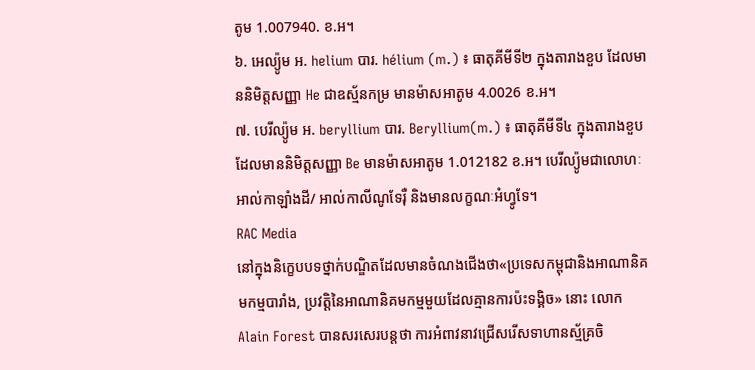តូម 1.007940. ខ.អ។
៦. អេល្យ៉ូម អ. helium បារ. hélium (m.) ៖ ធាតុគីមីទី២ ក្នុងតារាងខួប ដែលមាននិមិត្តសញ្ញា He ជាឧស្ម័នកម្រ មានម៉ាសអាតូម 4.0026 ខ.អ។
៧. បេរីល្យ៉ូម អ. beryllium បារ. Beryllium(m.) ៖ ធាតុគីមីទី៤ ក្នុងតារាងខួប ដែលមាននិមិត្តសញ្ញា Be មានម៉ាសអាតូម 1.012182 ខ.អ។ បេរីល្យ៉ូមជាលោហៈអាល់កាឡាំងដី/ អាល់កាលីណូទែរ៉ឺ និងមានលក្ខណៈអំហ្វូទែ។
RAC Media
នៅក្នុងនិក្ខេបបទថ្នាក់បណ្ឌិតដែលមានចំណងជើងថា«ប្រទេសកម្ពុជានិងអាណានិគមកម្មបារាំង, ប្រវត្តិនៃអាណានិគមកម្មមួយដែលគ្មានការប៉ះទង្គិច» នោះ លោក Alain Forest បានសរសេរបន្តថា ការអំពាវនាវជ្រើសរើសទាហានស្ម័គ្រចិ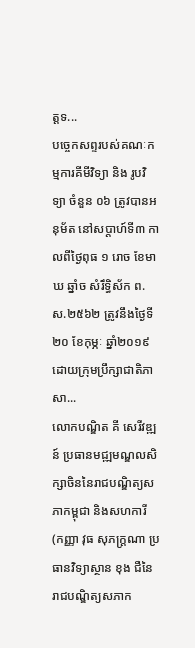ត្តទ...
បច្ចេកសព្ទរបស់គណៈកម្មការគីមីវិទ្យា និង រូបវិទ្យា ចំនួន ០៦ ត្រូវបានអនុម័ត នៅសប្តាហ៍ទី៣ កាលពីថ្ងៃពុធ ១ រោច ខែមាឃ ឆ្នាំច សំរឹទ្ធិស័ក ព.ស.២៥៦២ ត្រូវនឹងថ្ងៃទី ២០ ខែកុម្ភៈ ឆ្នាំ២០១៩ ដោយក្រុមប្រឹក្សាជាតិភាសា...
លោកបណ្ឌិត គី សេរីវឌ្ឍន៍ ប្រធានមជ្ឍមណ្ឌលសិក្សាចិននៃរាជបណ្ឌិត្យសភាកម្ពុជា និងសហការី (កញ្ញា វុធ សុភក្ដ្រណា ប្រធានវិទ្យាស្ថាន ខុង ជឺនៃរាជបណ្ឌិត្យសភាក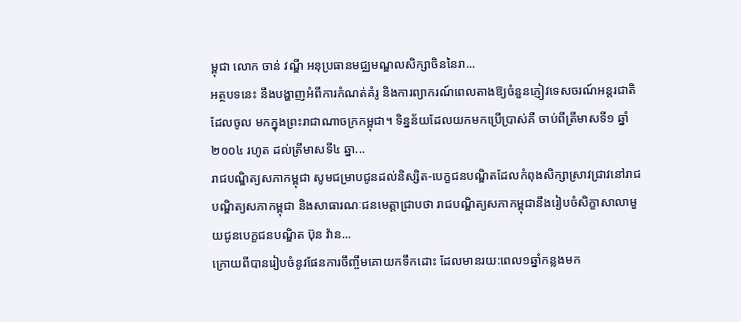ម្ពុជា លោក ចាន់ វណ្ឌី អនុប្រធានមជ្ឈមណ្ឌលសិក្សាចិននៃរា...
អត្ថបទនេះ នឹងបង្ហាញអំពីការកំណត់គំរូ និងការព្យាករណ៍ពេលតាងឱ្យចំនួនភ្ញៀវទេសចរណ៍អន្តរជាតិដែលចូល មកក្នុងព្រះរាជាណាចក្រកម្ពុជា។ ទិន្នន័យដែលយកមកប្រើប្រាស់គឺ ចាប់ពីត្រីមាសទី១ ឆ្នាំ២០០៤ រហូត ដល់ត្រីមាសទី៤ ឆ្នា...
រាជបណ្ឌិត្យសភាកម្ពុជា សូមជម្រាបជូនដល់និស្សិត-បេក្ខជនបណ្ឌិតដែលកំពុងសិក្សាស្រាវជ្រាវនៅរាជបណ្ឌិត្យសភាកម្ពុជា និងសាធារណៈជនមេត្តាជ្រាបថា រាជបណ្ឌិត្យសភាកម្ពុជានឹងរៀបចំសិក្ខាសាលាមួយជូនបេក្ខជនបណ្ឌិត ប៊ុន វ៉ាន...
ក្រោយពីបានរៀបចំនូវផែនការចឹញ្ចឹមគោយកទឹកដោះ ដែលមានរយ:ពេល១ឆ្នាំកន្លងមក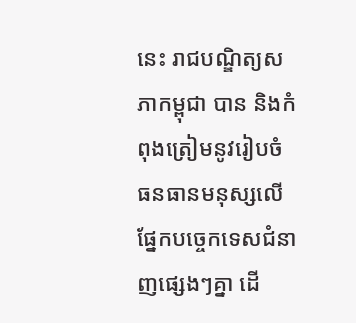នេះ រាជបណ្ឌិត្យសភាកម្ពុជា បាន និងកំពុងត្រៀមនូវរៀបចំធនធានមនុស្សលើផ្នែកបច្ចេកទេសជំនាញផ្សេងៗគ្នា ដើ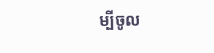ម្បីចូល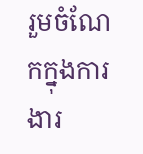រួមចំណែកក្នុងការងារ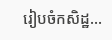រៀបចំកសិដ្ឋ...